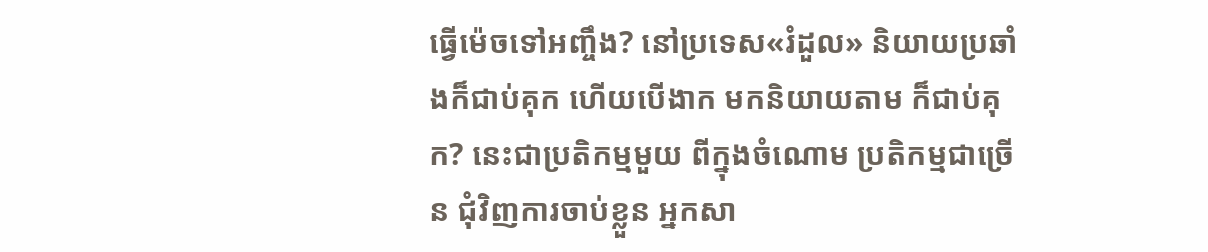ធ្វើម៉េចទៅអញ្ចឹង? នៅប្រទេស«រំដួល» និយាយប្រឆាំងក៏ជាប់គុក ហើយបើងាក មកនិយាយតាម ក៏ជាប់គុក? នេះជាប្រតិកម្មមួយ ពីក្នុងចំណោម ប្រតិកម្មជាច្រើន ជុំវិញការចាប់ខ្លួន អ្នកសា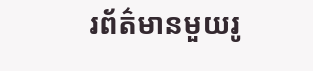រព័ត៌មានមួយរូ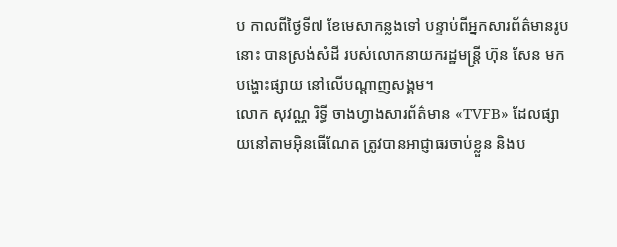ប កាលពីថ្ងៃទី៧ ខែមេសាកន្លងទៅ បន្ទាប់ពីអ្នកសារព័ត៌មានរូបនោះ បានស្រង់សំដី របស់លោកនាយករដ្ឋមន្ត្រី ហ៊ុន សែន មកបង្ហោះផ្សាយ នៅលើបណ្ដាញសង្គម។
លោក សុវណ្ណ រិទ្ធី ចាងហ្វាងសារព័ត៌មាន «TVFB» ដែលផ្សាយនៅតាមអ៊ិនធើណែត ត្រូវបានអាជ្ញាធរចាប់ខ្លួន និងប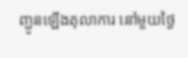ញ្ជូនឡើងតុលាការ នៅមួយថ្ងៃ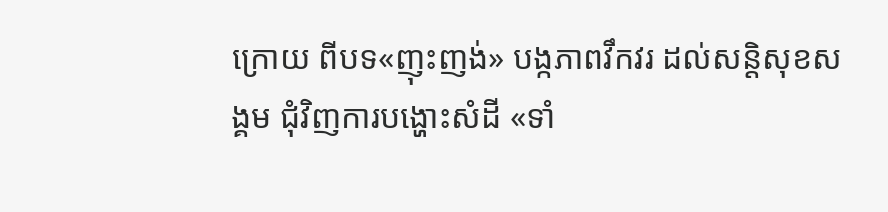ក្រោយ ពីបទ«ញុះញង់» បង្កភាពវឹកវរ ដល់សន្តិសុខសង្គម ជុំវិញការបង្ហោះសំដី «ទាំ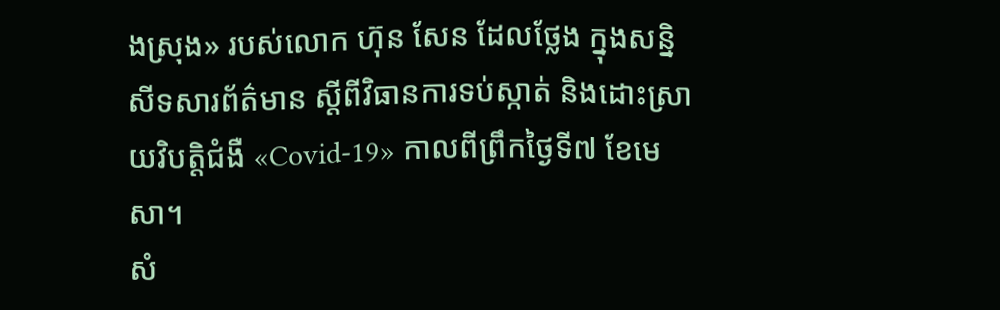ងស្រុង» របស់លោក ហ៊ុន សែន ដែលថ្លែង ក្នុងសន្និសីទសារព័ត៌មាន ស្ដីពីវិធានការទប់ស្កាត់ និងដោះស្រាយវិបត្តិជំងឺ «Covid-19» កាលពីព្រឹកថ្ងៃទី៧ ខែមេសា។
សំ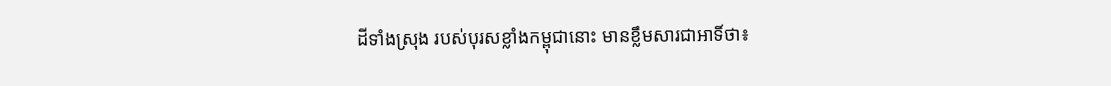ដីទាំងស្រុង របស់បុរសខ្លាំងកម្ពុជានោះ មានខ្លឹមសារជាអាទិ៍ថា៖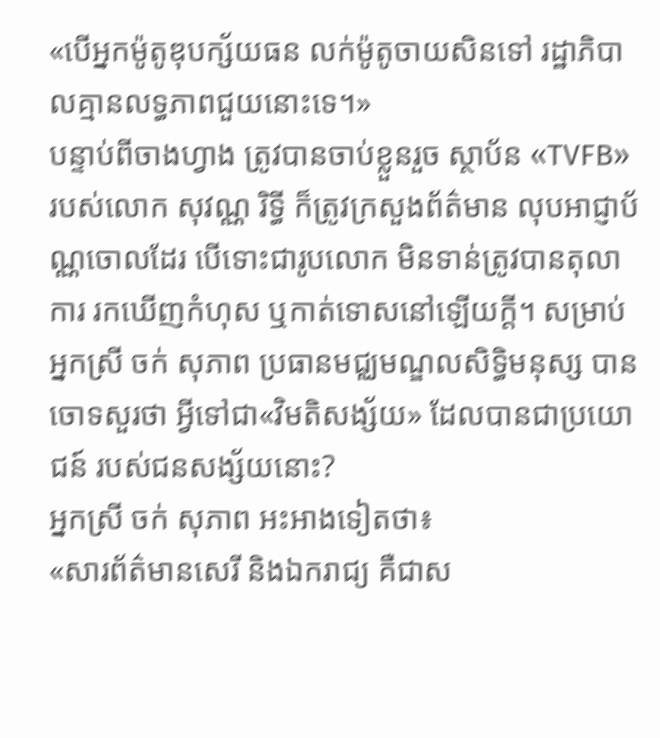«បើអ្នកម៉ូតូឌុបក្ស័យធន លក់ម៉ូតូចាយសិនទៅ រដ្ឋាភិបាលគ្មានលទ្ធភាពជួយនោះទេ។»
បន្ទាប់ពីចាងហ្វាង ត្រូវបានចាប់ខ្លួនរួច ស្ថាប័ន «TVFB» របស់លោក សុវណ្ណ រិទ្ធី ក៏ត្រូវក្រសួងព័ត៌មាន លុបអាជ្ញាប័ណ្ណចោលដែរ បើទោះជារូបលោក មិនទាន់ត្រូវបានតុលាការ រកឃើញកំហុស ឬកាត់ទោសនៅឡើយក្ដី។ សម្រាប់អ្នកស្រី ចក់ សុភាព ប្រធានមជ្ឈមណ្ឌលសិទ្ធិមនុស្ស បានចោទសួរថា អ្វីទៅជា«វិមតិសង្ស័យ» ដែលបានជាប្រយោជន៍ របស់ជនសង្ស័យនោះ?
អ្នកស្រី ចក់ សុភាព អះអាងទៀតថា៖
«សារព័ត៌មានសេរី និងឯករាជ្យ គឺជាស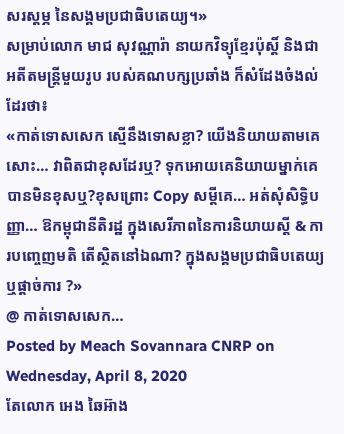សរស្តម្ភ នៃសង្គមប្រជាធិបតេយ្យ។»
សម្រាប់លោក មាជ សុវណ្ណារ៉ា នាយកវិទ្យុខ្មែរប៉ុស្ដិ៍ និងជាអតីតមន្ត្រីមួយរូប របស់គណបក្សប្រឆាំង ក៏សំដែងចំងល់ដែរថា៖
«កាត់ទោសសេក ស្មើនឹងទោសខ្លា? យើងនិយាយតាមគេសោះ… វាពិតជាខុសដែរឬ? ទុកអោយគេនិយាយម្នាក់គេ បានមិនខុសឬ?ខុសព្រោះ Copy សម្តីគេ… អត់សុំសិទ្ធិបញ្ញា… ឱកម្ពុជានីតិរដ្ឋ ក្នុងសេរីភាពនៃការនិយាយស្តី & ការបញ្ចេញមតិ តើស្ថិតនៅឯណា? ក្នុងសង្គមប្រជាធិបតេយ្យ ឬផ្តាច់ការ ?»
@ កាត់ទោសសេក…
Posted by Meach Sovannara CNRP on Wednesday, April 8, 2020
តែលោក អេង ឆៃអ៊ាង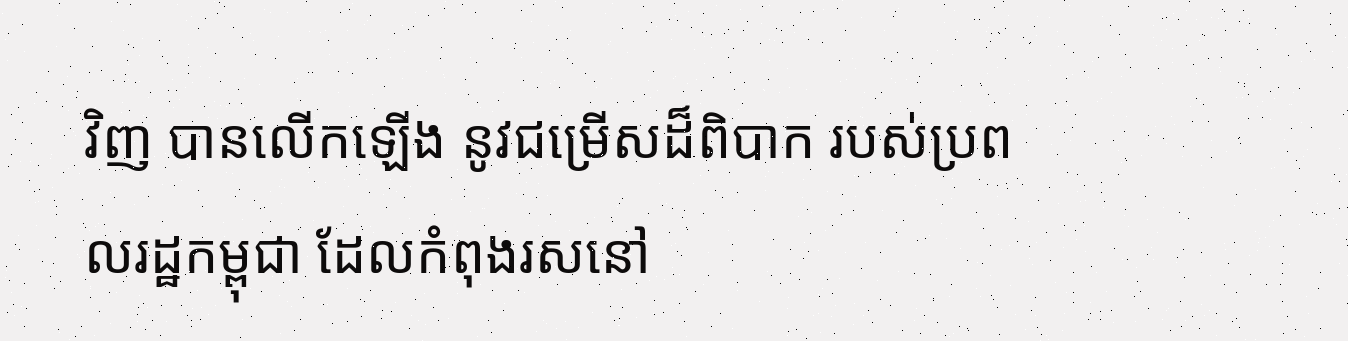វិញ បានលើកឡើង នូវជម្រើសដ៏ពិបាក របស់ប្រពលរដ្ឋកម្ពុជា ដែលកំពុងរសនៅ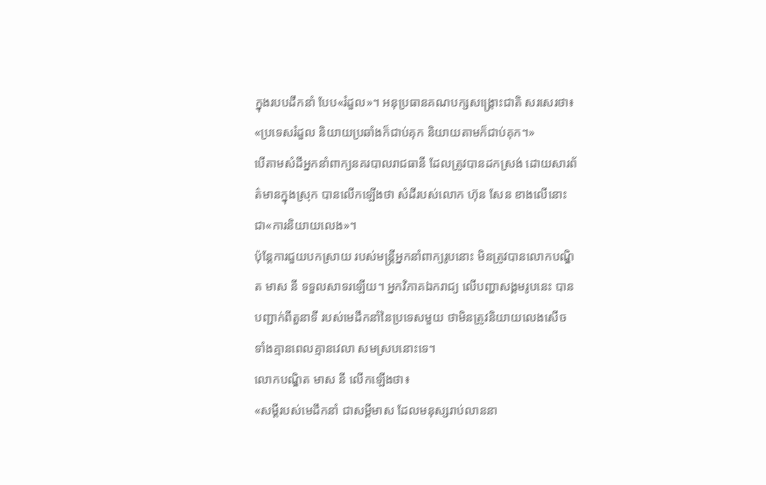ក្នុងរបបដឹកនាំ បែប«រំដួល»។ អនុប្រធានគណបក្សសង្គ្រោះជាតិ សរសេរថា៖
«ប្រទេសរំដួល និយាយប្រឆាំងក៏ជាប់គុក និយាយតាមក៏ជាប់គុក។»
បើតាមសំដីអ្នកនាំពាក្យនគរបាលរាជធានី ដែលត្រូវបានដកស្រង់ ដោយសារព័ត៌មានក្នុងស្រុក បានលើកឡើងថា សំដីរបស់លោក ហ៊ុន សែន ខាងលើនោះ ជា«ការនិយាយលេង»។
ប៉ុន្តែការជួយបកស្រាយ របស់មន្ត្រីអ្នកនាំពាក្យរូបនោះ មិនត្រូវបានលោកបណ្ឌិត មាស នី ទទួលសាទរឡើយ។ អ្នកវិភាគឯករាជ្យ លើបញ្ហាសង្គមរូបនេះ បានបញ្ជាក់ពីតួនាទី របស់មេដឹកនាំនៃប្រទេសមួយ ថាមិនត្រូវនិយាយលេងសើច ទាំងគ្មានពេលគ្មានវេលា សមស្របនោះទេ។
លោកបណ្ឌិត មាស នី លើកឡើងថា៖
«សម្តីរបស់មេដឹកនាំ ជាសម្តីមាស ដែលមនុស្សរាប់លាននា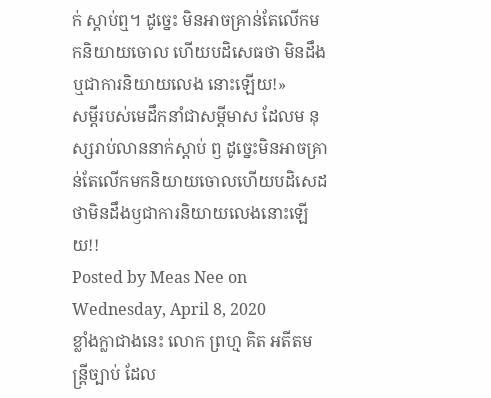ក់ ស្តាប់ឮ។ ដូច្នេះ មិនអាចគ្រាន់តែលេីកមកនិយាយចោល ហេីយបដិសេធថា មិនដឹង ឬជាការនិយាយលេង នោះឡេីយ!»
សម្តីរបស់មេដឹកនាំជាសម្តីមាស ដែលម នុស្សរាប់លាននាក់ស្តាប់ ឭ ដូច្នេះមិនអាចគ្រាន់តែលេីកមកនិយាយចោលហេីយបដិសេដថាមិនដឹងឫជាការនិយាយលេងនោះឡេីយ!!
Posted by Meas Nee on Wednesday, April 8, 2020
ខ្លាំងក្លាជាងនេះ លោក ព្រហ្ម គិត អតីតមន្ត្រីច្បាប់ ដែល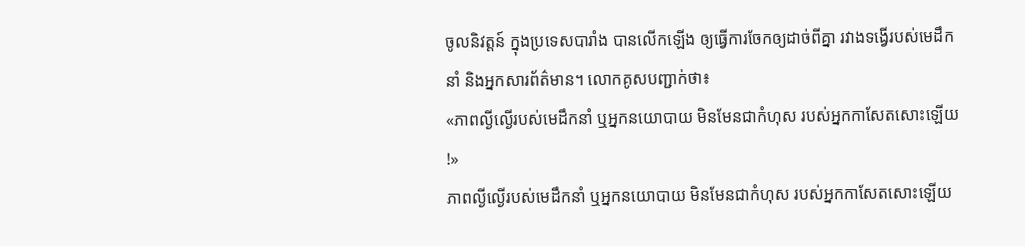ចូលនិវត្តន៍ ក្នុងប្រទេសបារាំង បានលើកឡើង ឲ្យធ្វើការចែកឲ្យដាច់ពីគ្នា រវាងទង្វើរបស់មេដឹកនាំ និងអ្នកសារព័ត៌មាន។ លោកគូសបញ្ជាក់ថា៖
«ភាពល្ងីល្ងើរបស់មេដឹកនាំ ឬអ្នកនយោបាយ មិនមែនជាកំហុស របស់អ្នកកាសែតសោះឡើយ !»
ភាពល្ងីល្ងើរបស់មេដឹកនាំ ឬអ្នកនយោបាយ មិនមែនជាកំហុស របស់អ្នកកាសែតសោះឡើយ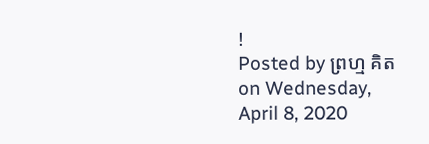!
Posted by ព្រហ្ម គិត on Wednesday, April 8, 2020